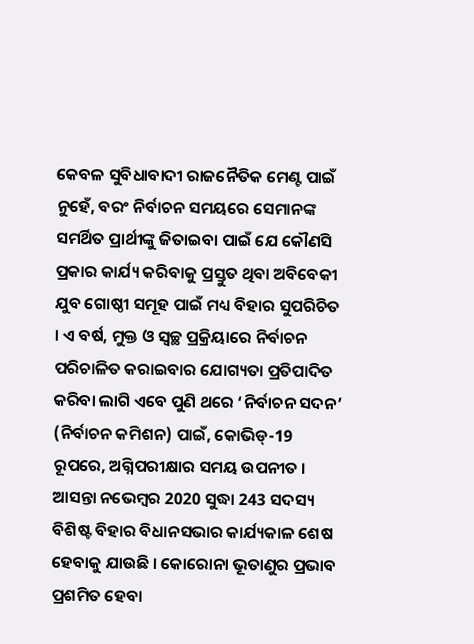କେବଳ ସୁବିଧାବାଦୀ ରାଜନୈତିକ ମେଣ୍ଟ ପାଇଁ ନୁହେଁ, ବରଂ ନିର୍ବାଚନ ସମୟରେ ସେମାନଙ୍କ ସମର୍ଥିତ ପ୍ରାର୍ଥୀଙ୍କୁ ଜିତାଇବା ପାଇଁ ଯେ କୌଣସି ପ୍ରକାର କାର୍ଯ୍ୟ କରିବାକୁ ପ୍ରସ୍ତୁତ ଥିବା ଅବିବେକୀ ଯୁବ ଗୋଷ୍ଠୀ ସମୂହ ପାଇଁ ମଧ୍ୟ ବିହାର ସୁପରିଚିତ । ଏ ବର୍ଷ, ମୁକ୍ତ ଓ ସ୍ବଚ୍ଛ ପ୍ରକ୍ରିୟାରେ ନିର୍ବାଚନ ପରିଚାଳିତ କରାଇବାର ଯୋଗ୍ୟତା ପ୍ରତିପାଦିତ କରିବା ଲାଗି ଏବେ ପୁଣି ଥରେ ‘ନିର୍ବାଚନ ସଦନ’ (ନିର୍ବାଚନ କମିଶନ) ପାଇଁ, କୋଭିଡ୍-19 ରୂପରେ, ଅଗ୍ନିପରୀକ୍ଷାର ସମୟ ଉପନୀତ । ଆସନ୍ତା ନଭେମ୍ବର 2020 ସୁଦ୍ଧା 243 ସଦସ୍ୟ ବିଶିଷ୍ଟ ବିହାର ବିଧାନସଭାର କାର୍ଯ୍ୟକାଳ ଶେଷ ହେବାକୁ ଯାଉଛି । କୋରୋନା ଭୂତାଣୁର ପ୍ରଭାବ ପ୍ରଶମିତ ହେବା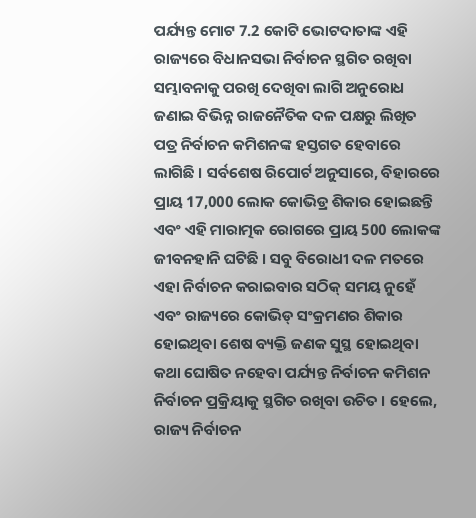ପର୍ଯ୍ୟନ୍ତ ମୋଟ 7.2 କୋଟି ଭୋଟଦାତାଙ୍କ ଏହି ରାଜ୍ୟରେ ବିଧାନସଭା ନିର୍ବାଚନ ସ୍ଥଗିତ ରଖିବା ସମ୍ଭାବନାକୁ ପରଖି ଦେଖିବା ଲାଗି ଅନୁରୋଧ ଜଣାଇ ବିଭିନ୍ନ ରାଜନୈତିକ ଦଳ ପକ୍ଷରୁ ଲିଖିତ ପତ୍ର ନିର୍ବାଚନ କମିଶନଙ୍କ ହସ୍ତଗତ ହେବାରେ ଲାଗିଛି । ସର୍ବଶେଷ ରିପୋର୍ଟ ଅନୁସାରେ, ବିହାରରେ ପ୍ରାୟ 17,000 ଲୋକ କୋଭିଡ୍ର ଶିକାର ହୋଇଛନ୍ତି ଏବଂ ଏହି ମାରାତ୍ମକ ରୋଗରେ ପ୍ରାୟ 500 ଲୋକଙ୍କ ଜୀବନହାନି ଘଟିଛି । ସବୁ ବିରୋଧୀ ଦଳ ମତରେ ଏହା ନିର୍ବାଚନ କରାଇବାର ସଠିକ୍ ସମୟ ନୁହେଁ ଏବଂ ରାଜ୍ୟରେ କୋଭିଡ୍ ସଂକ୍ରମଣର ଶିକାର ହୋଇଥିବା ଶେଷ ବ୍ୟକ୍ତି ଜଣକ ସୁସ୍ଥ ହୋଇଥିବା କଥା ଘୋଷିତ ନହେବା ପର୍ଯ୍ୟନ୍ତ ନିର୍ବାଚନ କମିଶନ ନିର୍ବାଚନ ପ୍ରକ୍ରିୟାକୁ ସ୍ଥଗିତ ରଖିବା ଉଚିତ । ହେଲେ, ରାଜ୍ୟ ନିର୍ବାଚନ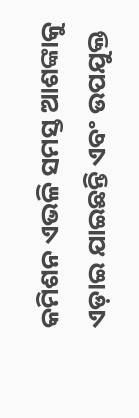କମିଶନ ଏଭଳି ସମସ୍ତ ଆଶଙ୍କାକୁ ଏଡ଼ାଇ ଯାଇଛନ୍ତି ଏବଂ ଉପଯୁକ୍ତ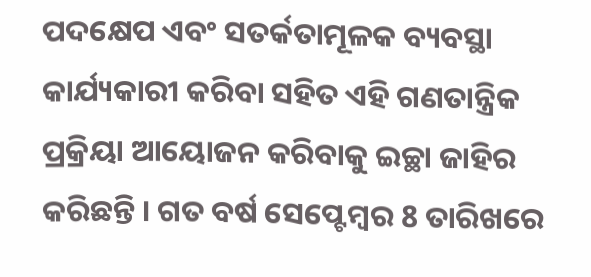ପଦକ୍ଷେପ ଏବଂ ସତର୍କତାମୂଳକ ବ୍ୟବସ୍ଥା କାର୍ଯ୍ୟକାରୀ କରିବା ସହିତ ଏହି ଗଣତାନ୍ତ୍ରିକ ପ୍ରକ୍ରିୟା ଆୟୋଜନ କରିବାକୁ ଇଚ୍ଛା ଜାହିର କରିଛନ୍ତି । ଗତ ବର୍ଷ ସେପ୍ଟେମ୍ବର 8 ତାରିଖରେ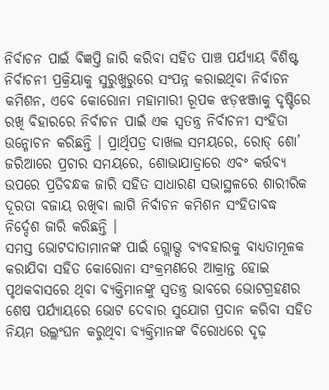ନିର୍ବାଚନ ପାଇଁ ବିଜ୍ଞପ୍ତି ଜାରି କରିବା ସହିତ ପାଞ୍ଚ ପର୍ଯ୍ୟାୟ ବିଶିଷ୍ଟ ନିର୍ବାଚନୀ ପ୍ରକ୍ରିୟାକୁ ସୁରୁଖୁରୁରେ ସଂପନ୍ନ କରାଇଥିବା ନିର୍ବାଚନ କମିଶନ, ଏବେ କୋରୋନା ମହାମାରୀ ରୂପକ ଝଡ଼ଝଞ୍ଜାକୁ ଦୃଷ୍ଟିରେ ରଖି ବିହାରରେ ନିର୍ବାଚନ ପାଇଁ ଏକ ସ୍ବତନ୍ତ୍ର ନିର୍ବାଚନୀ ସଂହିତା ଉନ୍ମୋଚନ କରିଛନ୍ତି । ପ୍ରାର୍ଥିପତ୍ର ଦାଖଲ ସମୟରେ, ରୋଡ୍ ଶୋ’ ଜରିଆରେ ପ୍ରଚାର ସମୟରେ, ଶୋଭାଯାତ୍ରାରେ ଏବଂ କର୍ତ୍ତବ୍ୟ ଉପରେ ପ୍ରତିବନ୍ଧକ ଜାରି ସହିତ ସାଧାରଣ ସଭାସ୍ଥଳରେ ଶାରୀରିକ ଦୂରତା ବଜାୟ ରଖିବା ଲାଗି ନିର୍ବାଚନ କମିଶନ ସଂହିତାବଦ୍ଧ ନିର୍ଦ୍ଦେଶ ଜାରି କରିଛନ୍ତି ।
ସମସ୍ତ ଭୋଟଦାତାମାନଙ୍କ ପାଇଁ ଗ୍ଲୋଭ୍ସ ବ୍ୟବହାରକୁ ବାଧ୍ୟତାମୂଳକ କରାଯିବା ସହିତ କୋରୋନା ସଂକ୍ରମଣରେ ଆକ୍ରାନ୍ତ ହୋଇ ପୃଥକବାସରେ ଥିବା ବ୍ୟକ୍ତିମାନଙ୍କୁ ସ୍ବତନ୍ତ୍ର ଭାବରେ ଭୋଟଗ୍ରହଣର ଶେଷ ପର୍ଯ୍ୟାୟରେ ଭୋଟ ଦେବାର ସୁଯୋଗ ପ୍ରଦାନ କରିବା ସହିତ ନିୟମ ଉଲ୍ଲଂଘନ କରୁଥିବା ବ୍ୟକ୍ତିମାନଙ୍କ ବିରୋଧରେ ଦୃଢ଼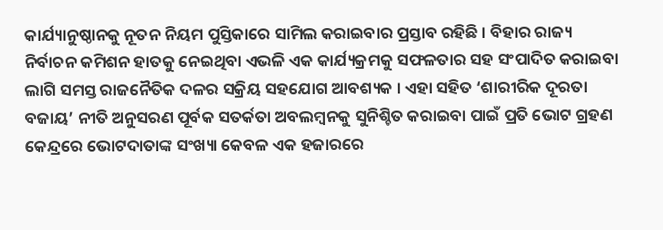କାର୍ଯ୍ୟାନୁଷ୍ଠାନକୁ ନୂତନ ନିୟମ ପୁସ୍ତିକାରେ ସାମିଲ କରାଇବାର ପ୍ରସ୍ତାବ ରହିଛି । ବିହାର ରାଜ୍ୟ ନିର୍ବାଚନ କମିଶନ ହାତକୁ ନେଇଥିବା ଏଭଳି ଏକ କାର୍ଯ୍ୟକ୍ରମକୁ ସଫଳତାର ସହ ସଂପାଦିତ କରାଇବା ଲାଗି ସମସ୍ତ ରାଜନୈତିକ ଦଳର ସକ୍ରିୟ ସହଯୋଗ ଆବଶ୍ୟକ । ଏହା ସହିତ ‘ଶାରୀରିକ ଦୂରତା ବଜାୟ’ ନୀତି ଅନୁସରଣ ପୂର୍ବକ ସତର୍କତା ଅବଲମ୍ବନକୁ ସୁନିଶ୍ଚିତ କରାଇବା ପାଇଁ ପ୍ରତି ଭୋଟ ଗ୍ରହଣ କେନ୍ଦ୍ରରେ ଭୋଟଦାତାଙ୍କ ସଂଖ୍ୟା କେବଳ ଏକ ହଜାରରେ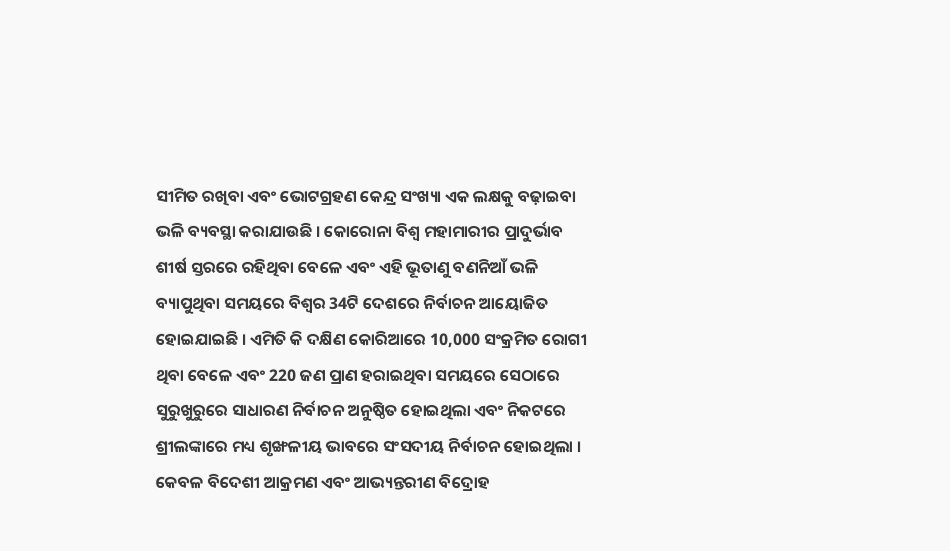ସୀମିତ ରଖିବା ଏବଂ ଭୋଟଗ୍ରହଣ କେନ୍ଦ୍ର ସଂଖ୍ୟା ଏକ ଲକ୍ଷକୁ ବଢ଼ାଇବା ଭଳି ବ୍ୟବସ୍ଥା କରାଯାଉଛି । କୋରୋନା ବିଶ୍ବ ମହାମାରୀର ପ୍ରାଦୁର୍ଭାବ ଶୀର୍ଷ ସ୍ତରରେ ରହିଥିବା ବେଳେ ଏବଂ ଏହି ଭୂତାଣୁ ବଣନିଆଁ ଭଳି ବ୍ୟାପୁଥିବା ସମୟରେ ବିଶ୍ବର 34ଟି ଦେଶରେ ନିର୍ବାଚନ ଆୟୋଜିତ ହୋଇଯାଇଛି । ଏମିତି କି ଦକ୍ଷିଣ କୋରିଆରେ 10,000 ସଂକ୍ରମିତ ରୋଗୀ ଥିବା ବେଳେ ଏବଂ 220 ଜଣ ପ୍ରାଣ ହରାଇଥିବା ସମୟରେ ସେଠାରେ ସୁରୁଖୁରୁରେ ସାଧାରଣ ନିର୍ବାଚନ ଅନୁଷ୍ଠିତ ହୋଇଥିଲା ଏବଂ ନିକଟରେ ଶ୍ରୀଲଙ୍କାରେ ମଧ୍ୟ ଶୃଙ୍ଖଳୀୟ ଭାବରେ ସଂସଦୀୟ ନିର୍ବାଚନ ହୋଇଥିଲା ।
କେବଳ ବିଦେଶୀ ଆକ୍ରମଣ ଏବଂ ଆଭ୍ୟନ୍ତରୀଣ ବିଦ୍ରୋହ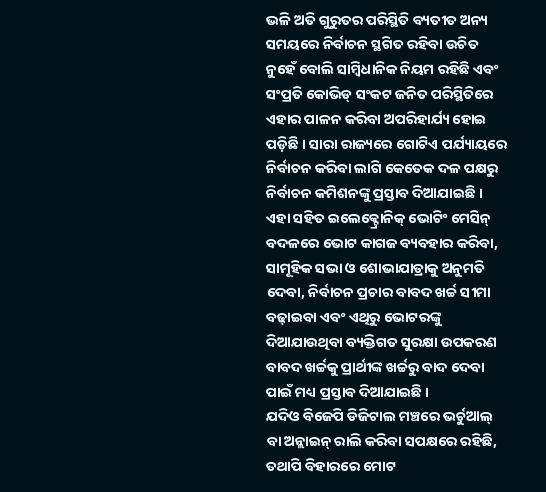ଭଳି ଅତି ଗୁରୁତର ପରିସ୍ଥିତି ବ୍ୟତୀତ ଅନ୍ୟ ସମୟରେ ନିର୍ବାଚନ ସ୍ଥଗିତ ରହିବା ଉଚିତ ନୁହେଁ ବୋଲି ସାମ୍ବିଧାନିକ ନିୟମ ରହିଛି ଏବଂ ସଂପ୍ରତି କୋଭିଡ୍ ସଂକଟ ଜନିତ ପରିସ୍ଥିତିରେ ଏହାର ପାଳନ କରିବା ଅପରିହାର୍ଯ୍ୟ ହୋଇ ପଡ଼ିଛି । ସାରା ରାଜ୍ୟରେ ଗୋଟିଏ ପର୍ଯ୍ୟାୟରେ ନିର୍ବାଚନ କରିବା ଲାଗି କେତେକ ଦଳ ପକ୍ଷରୁ ନିର୍ବାଚନ କମିଶନଙ୍କୁ ପ୍ରସ୍ତାବ ଦିଆଯାଇଛି । ଏହା ସହିତ ଇଲେକ୍ଟ୍ରୋନିକ୍ ଭୋଟିଂ ମେସିନ୍ ବଦଳରେ ଭୋଟ କାଗଜ ବ୍ୟବହାର କରିବା, ସାମୂହିକ ସଭା ଓ ଶୋଭାଯାତ୍ରାକୁ ଅନୁମତି ଦେବା, ନିର୍ବାଚନ ପ୍ରଚାର ବାବଦ ଖର୍ଚ୍ଚ ସୀମା ବଢ଼ାଇବା ଏବଂ ଏଥିରୁ ଭୋଟରଙ୍କୁ ଦିଆଯାଉଥିବା ବ୍ୟକ୍ତିଗତ ସୁରକ୍ଷା ଉପକରଣ ବାବଦ ଖର୍ଚ୍ଚକୁ ପ୍ରାର୍ଥୀଙ୍କ ଖର୍ଚ୍ଚରୁ ବାଦ ଦେବା ପାଇଁ ମଧ୍ୟ ପ୍ରସ୍ତାବ ଦିଆଯାଇଛି ।
ଯଦିଓ ବିଜେପି ଡିଜିଟାଲ ମଞ୍ଚରେ ଭର୍ଚୁଆଲ୍ ବା ଅନ୍ଲାଇନ୍ ରାଲି କରିବା ସପକ୍ଷରେ ରହିଛି, ତଥାପି ବିହାରରେ ମୋଟ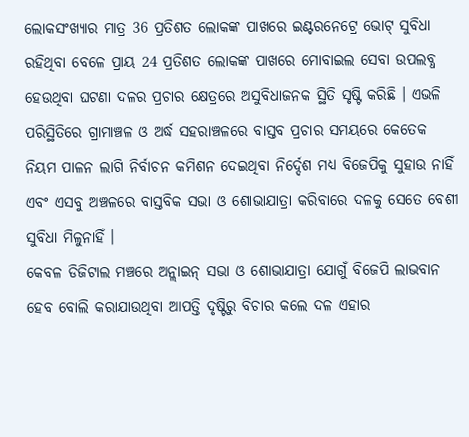ଲୋକସଂଖ୍ୟାର ମାତ୍ର 36 ପ୍ରତିଶତ ଲୋକଙ୍କ ପାଖରେ ଇଣ୍ଟରନେଟ୍ରେ ଭୋଟ୍ ସୁବିଧା ରହିଥିବା ବେଳେ ପ୍ରାୟ 24 ପ୍ରତିଶତ ଲୋକଙ୍କ ପାଖରେ ମୋବାଇଲ ସେବା ଉପଲବ୍ଧ ହେଉଥିବା ଘଟଣା ଦଳର ପ୍ରଚାର କ୍ଷେତ୍ରରେ ଅସୁବିଧାଜନକ ସ୍ଥିତି ସୃଷ୍ଟି କରିଛି । ଏଭଳି ପରିସ୍ଥିତିରେ ଗ୍ରାମାଞ୍ଚଳ ଓ ଅର୍ଦ୍ଧ ସହରାଞ୍ଚଳରେ ବାସ୍ତବ ପ୍ରଚାର ସମୟରେ କେତେକ ନିୟମ ପାଳନ ଲାଗି ନିର୍ବାଚନ କମିଶନ ଦେଇଥିବା ନିର୍ଦ୍ଦେଶ ମଧ୍ୟ ବିଜେପିକୁ ସୁହାଉ ନାହିଁ ଏବଂ ଏସବୁ ଅଞ୍ଚଳରେ ବାସ୍ତବିକ ସଭା ଓ ଶୋଭାଯାତ୍ରା କରିବାରେ ଦଳକୁ ସେତେ ବେଶୀ ସୁବିଧା ମିଳୁନାହିଁ ।
କେବଳ ଡିଜିଟାଲ ମଞ୍ଚରେ ଅନ୍ଲାଇନ୍ ସଭା ଓ ଶୋଭାଯାତ୍ରା ଯୋଗୁଁ ବିଜେପି ଲାଭବାନ ହେବ ବୋଲି କରାଯାଉଥିବା ଆପତ୍ତି ଦୃଷ୍ଟିରୁ ବିଚାର କଲେ ଦଳ ଏହାର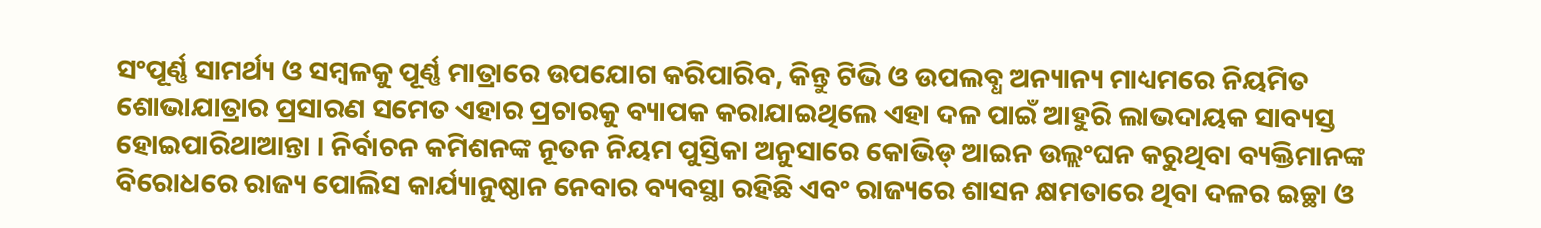ସଂପୂର୍ଣ୍ଣ ସାମର୍ଥ୍ୟ ଓ ସମ୍ବଳକୁ ପୂର୍ଣ୍ଣ ମାତ୍ରାରେ ଉପଯୋଗ କରିପାରିବ, କିନ୍ତୁ ଟିଭି ଓ ଉପଲବ୍ଧ ଅନ୍ୟାନ୍ୟ ମାଧ୍ୟମରେ ନିୟମିତ ଶୋଭାଯାତ୍ରାର ପ୍ରସାରଣ ସମେତ ଏହାର ପ୍ରଚାରକୁ ବ୍ୟାପକ କରାଯାଇଥିଲେ ଏହା ଦଳ ପାଇଁ ଆହୁରି ଲାଭଦାୟକ ସାବ୍ୟସ୍ତ ହୋଇପାରିଥାଆନ୍ତା । ନିର୍ବାଚନ କମିଶନଙ୍କ ନୂତନ ନିୟମ ପୁସ୍ତିକା ଅନୁସାରେ କୋଭିଡ୍ ଆଇନ ଉଲ୍ଲଂଘନ କରୁଥିବା ବ୍ୟକ୍ତିମାନଙ୍କ ବିରୋଧରେ ରାଜ୍ୟ ପୋଲିସ କାର୍ଯ୍ୟାନୁଷ୍ଠାନ ନେବାର ବ୍ୟବସ୍ଥା ରହିଛି ଏବଂ ରାଜ୍ୟରେ ଶାସନ କ୍ଷମତାରେ ଥିବା ଦଳର ଇଚ୍ଛା ଓ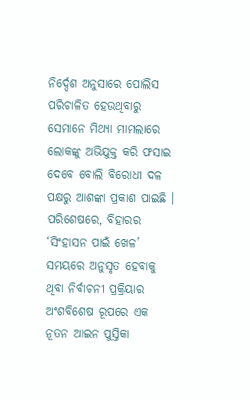ନିର୍ଦ୍ଦେଶ ଅନୁସାରେ ପୋଲିସ ପରିଚାଳିତ ହେଉଥିବାରୁ ସେମାନେ ମିଥ୍ୟା ମାମଲାରେ ଲୋକଙ୍କୁ ଅଭିଯୁକ୍ତ କରି ଫସାଇ ଦେବେ ବୋଲି ବିରୋଧୀ ଦଳ ପକ୍ଷରୁ ଆଶଙ୍କା ପ୍ରକାଶ ପାଇଛି । ପରିଶେଷରେ, ବିହାରର ‘ସିଂହାସନ ପାଇଁ ଖେଳ’ ସମୟରେ ଅନୁସୃତ ହେବାକୁ ଥିବା ନିର୍ବାଚନୀ ପ୍ରକ୍ରିୟାର ଅଂଶବିଶେଷ ରୂପରେ ଏକ ନୂତନ ଆଇନ ପୁସ୍ତିକା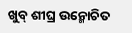ଖୁବ୍ ଶୀଘ୍ର ଉନ୍ମୋଚିତ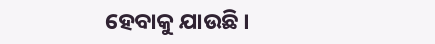ହେବାକୁ ଯାଉଛି ।